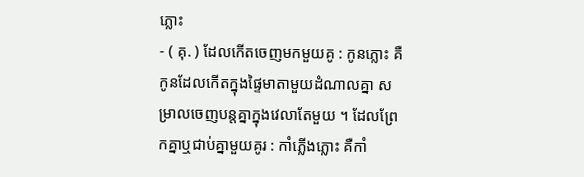ភ្លោះ
- ( គុ. ) ដែលកើតចេញមកមួយគូ : កូនភ្លោះ គឺកូនដែលកើតក្នុងផ្ទៃមាតាមួយដំណាលគ្នា សម្រាលចេញបន្តគ្នាក្នុងវេលាតែមួយ ។ ដែលព្រែកគ្នាឬជាប់គ្នាមួយគូរ : កាំភ្លើងភ្លោះ គឺកាំ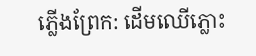ភ្លើងព្រែក: ដើមឈើភ្លោះ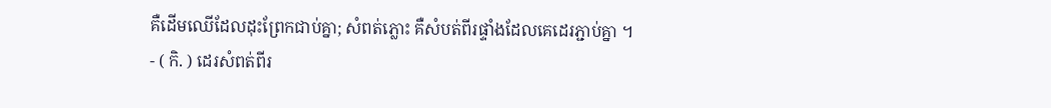គឺដើមឈើដែលដុះព្រែកជាប់គ្នា; សំពត់ភ្លោះ គឺសំបត់ពីរផ្ទាំងដែលគេដេរភ្ជាប់គ្នា ។
- ( កិ. ) ដេរសំពត់ពីរ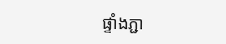ផ្ទាំងភ្ជា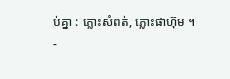ប់គ្នា : ភ្លោះសំពត់, ភ្លោះផាហ៊ុម ។
-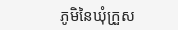ភូមិនៃឃុំក្រួស